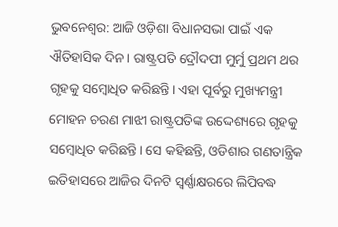ଭୁବନେଶ୍ଵର: ଆଜି ଓଡ଼ିଶା ବିଧାନସଭା ପାଇଁ ଏକ ଐତିହାସିକ ଦିନ। ରାଷ୍ଟ୍ରପତି ଦ୍ରୌଦପୀ ମୁର୍ମୁ ପ୍ରଥମ ଥର ଗୃହକୁ ସମ୍ବୋଧିତ କରିଛନ୍ତି। ଏହା ପୂର୍ବରୁ ମୁଖ୍ୟମନ୍ତ୍ରୀ ମୋହନ ଚରଣ ମାଝୀ ରାଷ୍ଟ୍ରପତିଙ୍କ ଉଦ୍ଦେଶ୍ୟରେ ଗୃହକୁ ସମ୍ବୋଧିତ କରିଛନ୍ତି। ସେ କହିଛନ୍ତି, ଓଡିଶାର ଗଣତାନ୍ତ୍ରିକ ଇତିହାସରେ ଆଜିର ଦିନଟି ସ୍ଵର୍ଣ୍ଣାକ୍ଷରରେ ଲିପିବଦ୍ଧ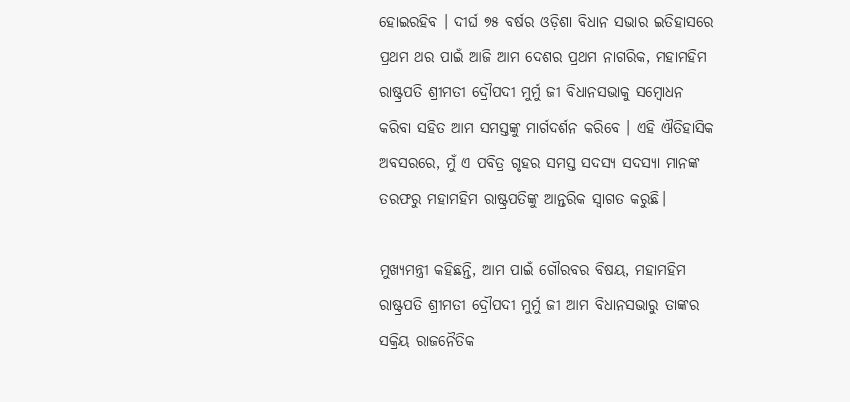ହୋଇରହିବ । ଦୀର୍ଘ ୭୫ ବର୍ଷର ଓଡ଼ିଶା ବିଧାନ ସଭାର ଇତିହାସରେ ପ୍ରଥମ ଥର ପାଇଁ ଆଜି ଆମ ଦେଶର ପ୍ରଥମ ନାଗରିକ, ମହାମହିମ ରାଷ୍ଟ୍ରପତି ଶ୍ରୀମତୀ ଦ୍ରୌପଦୀ ମୁର୍ମୁ ଜୀ ବିଧାନସଭାକୁ ସମ୍ବୋଧନ କରିବା ସହିତ ଆମ ସମସ୍ତଙ୍କୁ ମାର୍ଗଦର୍ଶନ କରିବେ । ଏହି ଐତିହାସିକ ଅବସରରେ, ମୁଁ ଏ ପବିତ୍ର ଗୃହର ସମସ୍ତ ସଦସ୍ୟ ସଦସ୍ୟା ମାନଙ୍କ ତରଫରୁ ମହାମହିମ ରାଷ୍ଟ୍ରପତିଙ୍କୁ ଆନ୍ତରିକ ସ୍ଵାଗତ କରୁଛି।

ମୁଖ୍ୟମନ୍ତ୍ରୀ କହିଛନ୍ତି, ଆମ ପାଇଁ ଗୌରବର ବିଷୟ, ମହାମହିମ ରାଷ୍ଟ୍ରପତି ଶ୍ରୀମତୀ ଦ୍ରୌପଦୀ ମୁର୍ମୁ ଜୀ ଆମ ବିଧାନସଭାରୁ ତାଙ୍କର ସକ୍ରିୟ ରାଜନୈତିକ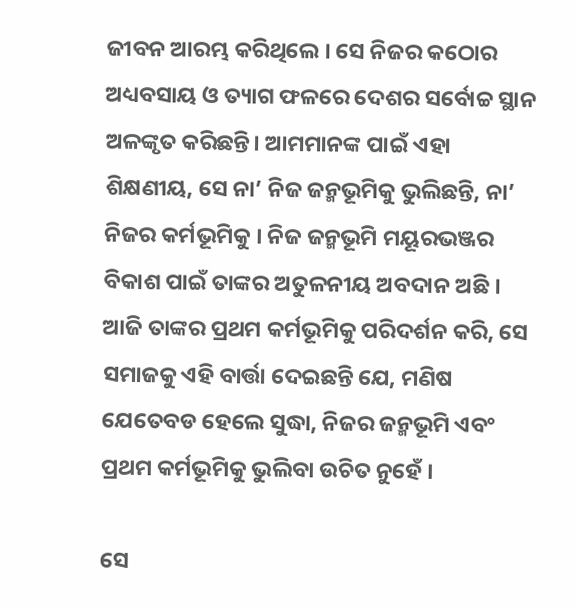ଜୀବନ ଆରମ୍ଭ କରିଥିଲେ । ସେ ନିଜର କଠୋର ଅଧ୍ୟବସାୟ ଓ ତ୍ୟାଗ ଫଳରେ ଦେଶର ସର୍ବୋଚ୍ଚ ସ୍ଥାନ ଅଳଙ୍କୃତ କରିଛନ୍ତି। ଆମମାନଙ୍କ ପାଇଁ ଏହା ଶିକ୍ଷଣୀୟ, ସେ ନା’ ନିଜ ଜନ୍ମଭୂମିକୁ ଭୁଲିଛନ୍ତି, ନା’ ନିଜର କର୍ମଭୂମିକୁ । ନିଜ ଜନ୍ମଭୂମି ମୟୂରଭଞ୍ଜର ବିକାଶ ପାଇଁ ତାଙ୍କର ଅତୁଳନୀୟ ଅବଦାନ ଅଛି । ଆଜି ତାଙ୍କର ପ୍ରଥମ କର୍ମଭୂମିକୁ ପରିଦର୍ଶନ କରି, ସେ ସମାଜକୁ ଏହି ବାର୍ତ୍ତା ଦେଇଛନ୍ତି ଯେ, ମଣିଷ ଯେତେବଡ ହେଲେ ସୁଦ୍ଧା, ନିଜର ଜନ୍ମଭୂମି ଏବଂ ପ୍ରଥମ କର୍ମଭୂମିକୁ ଭୁଲିବା ଉଚିତ ନୁହେଁ ।

ସେ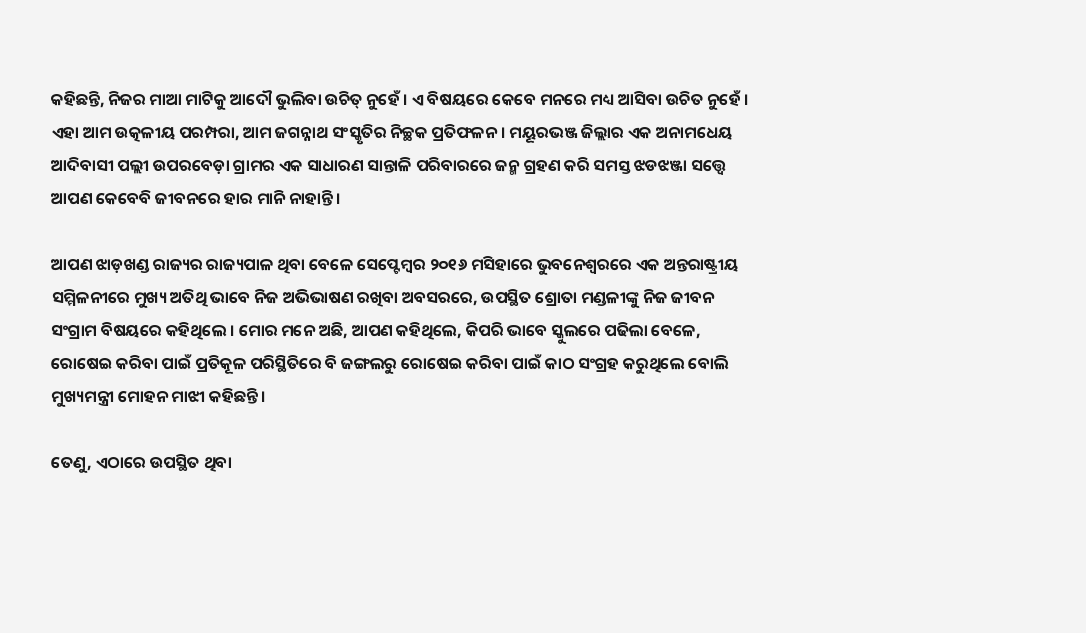କହିଛନ୍ତି, ନିଜର ମାଆ ମାଟିକୁ ଆଦୌ ଭୁଲିବା ଉଚିତ୍ ନୁହେଁ । ଏ ବିଷୟରେ କେବେ ମନରେ ମଧ୍ୟ ଆସିବା ଉଚିତ ନୁହେଁ । ଏହା ଆମ ଉତ୍କଳୀୟ ପରମ୍ପରା, ଆମ ଜଗନ୍ନାଥ ସଂସ୍କୃତିର ନିଚ୍ଛକ ପ୍ରତିଫଳନ । ମୟୂରଭଞ୍ଜ ଜିଲ୍ଲାର ଏକ ଅନାମଧେୟ ଆଦିବାସୀ ପଲ୍ଲୀ ଉପରବେଡ଼ା ଗ୍ରାମର ଏକ ସାଧାରଣ ସାନ୍ତାଳି ପରିବାରରେ ଜନ୍ମ ଗ୍ରହଣ କରି ସମସ୍ତ ଝଡଝଞ୍ଜା ସତ୍ତ୍ୱେ ଆପଣ କେବେବି ଜୀବନରେ ହାର ମାନି ନାହାନ୍ତି ।

ଆପଣ ଝାଡ଼ଖଣ୍ଡ ରାଜ୍ୟର ରାଜ୍ୟପାଳ ଥିବା ବେଳେ ସେପ୍ଟେମ୍ବର ୨୦୧୬ ମସିହାରେ ଭୁବନେଶ୍ଵରରେ ଏକ ଅନ୍ତରାଷ୍ଟ୍ରୀୟ ସମ୍ମିଳନୀରେ ମୁଖ୍ୟ ଅତିଥି ଭାବେ ନିଜ ଅଭିଭାଷଣ ରଖିବା ଅବସରରେ, ଉପସ୍ଥିତ ଶ୍ରୋତା ମଣ୍ଡଳୀଙ୍କୁ ନିଜ ଜୀବନ ସଂଗ୍ରାମ ବିଷୟରେ କହିଥିଲେ । ମୋର ମନେ ଅଛି, ଆପଣ କହିଥିଲେ, କିପରି ଭାବେ ସ୍କୁଲରେ ପଢିଲା ବେଳେ, ରୋଷେଇ କରିବା ପାଇଁ ପ୍ରତିକୂଳ ପରିସ୍ଥିତିରେ ବି ଜଙ୍ଗଲରୁ ରୋଷେଇ କରିବା ପାଇଁ କାଠ ସଂଗ୍ରହ କରୁଥିଲେ ବୋଲି ମୁଖ୍ୟମନ୍ତ୍ରୀ ମୋହନ ମାଝୀ କହିଛନ୍ତି।

ତେଣୁ, ଏଠାରେ ଉପସ୍ଥିତ ଥିବା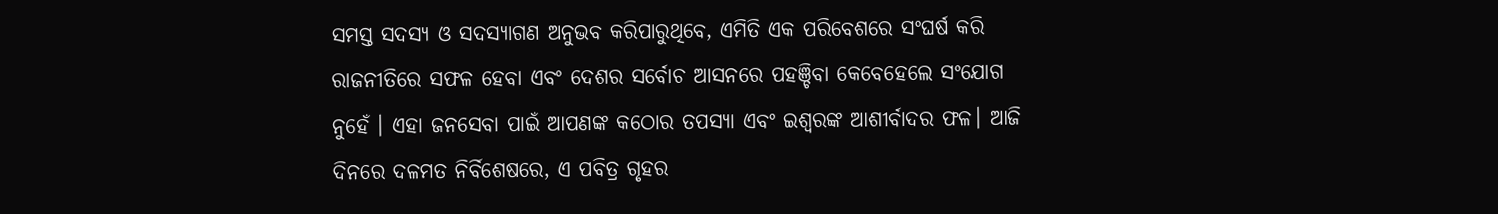ସମସ୍ତ ସଦସ୍ୟ ଓ ସଦସ୍ୟାଗଣ ଅନୁଭବ କରିପାରୁଥିବେ, ଏମିତି ଏକ ପରିବେଶରେ ସଂଘର୍ଷ କରି ରାଜନୀତିରେ ସଫଳ ହେବା ଏବଂ ଦେଶର ସର୍ବୋଚ ଆସନରେ ପହଞ୍ଚିବା କେବେହେଲେ ସଂଯୋଗ ନୁହେଁ । ଏହା ଜନସେବା ପାଇଁ ଆପଣଙ୍କ କଠୋର ତପସ୍ୟା ଏବଂ ଇଶ୍ଵରଙ୍କ ଆଶୀର୍ବାଦର ଫଳ। ଆଜି ଦିନରେ ଦଳମତ ନିର୍ବିଶେଷରେ, ଏ ପବିତ୍ର ଗୃହର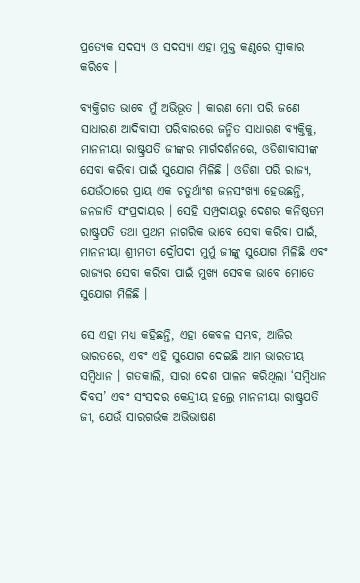ପ୍ରତ୍ଯେକ ସଦସ୍ୟ ଓ ସଦସ୍ୟା ଏହା ମୁକ୍ତ କଣ୍ଠରେ ସ୍ଵୀକାର କରିବେ ।

ବ୍ୟକ୍ତିଗତ ଭାବେ ମୁଁ ଅଭିଭୂତ । କାରଣ ମୋ ପରି ଜଣେ ସାଧାରଣ ଆଦିବାସୀ ପରିବାରରେ ଜନ୍ମିତ ସାଧାରଣ ବ୍ୟକ୍ତିକୁ, ମାନନୀୟା ରାଷ୍ଟ୍ରପତି ଜୀଙ୍କର ମାର୍ଗଦର୍ଶନରେ, ଓଡିଶାବାସୀଙ୍କ ସେବା କରିବା ପାଇଁ ସୁଯୋଗ ମିଳିଛି । ଓଡିଶା ପରି ରାଜ୍ୟ, ଯେଉଁଠାରେ ପ୍ରାୟ ଏକ ଚତୁର୍ଥାଂଶ ଜନସଂଖ୍ୟା ହେଉଛନ୍ତି, ଜନଜାତି ସଂପ୍ରଦାୟର । ସେହି ସମ୍ପ୍ରଦାୟରୁ ଦେଶର କନିଷ୍ଠତମ ରାଷ୍ଟ୍ରପତି ତଥା ପ୍ରଥମ ନାଗରିକ ଭାବେ ସେବା କରିବା ପାଇଁ, ମାନନୀୟା ଶ୍ରୀମତୀ ଦ୍ରୌପଦୀ ମୁର୍ମୁ ଜୀଙ୍କୁ ସୁଯୋଗ ମିଳିଛି ଏବଂ ରାଜ୍ୟର ସେବା କରିବା ପାଇଁ ମୁଖ୍ୟ ସେବକ ଭାବେ ମୋତେ ସୁଯୋଗ ମିଳିଛି ।

ସେ ଏହା ମଧ୍ୟ କହିଛନ୍ତି, ଏହା କେବଳ ସମ୍ଭବ, ଆଜିର ଭାରତରେ, ଏବଂ ଏହି ସୁଯୋଗ ଦେଇଛି ଆମ ଭାରତୀୟ ସମ୍ବିଧାନ । ଗତକାଲି, ସାରା ଦେଶ ପାଳନ କରିଥିଲା ‘ସମ୍ବିଧାନ ଦିବସ’ ଏବଂ ସଂସଦର କେନ୍ଦ୍ରୀୟ ହଲ୍ରେ ମାନନୀୟା ରାଷ୍ଟ୍ରପତି ଜୀ, ଯେଉଁ ସାରଗର୍ଭକ ଅଭିଭାଷଣ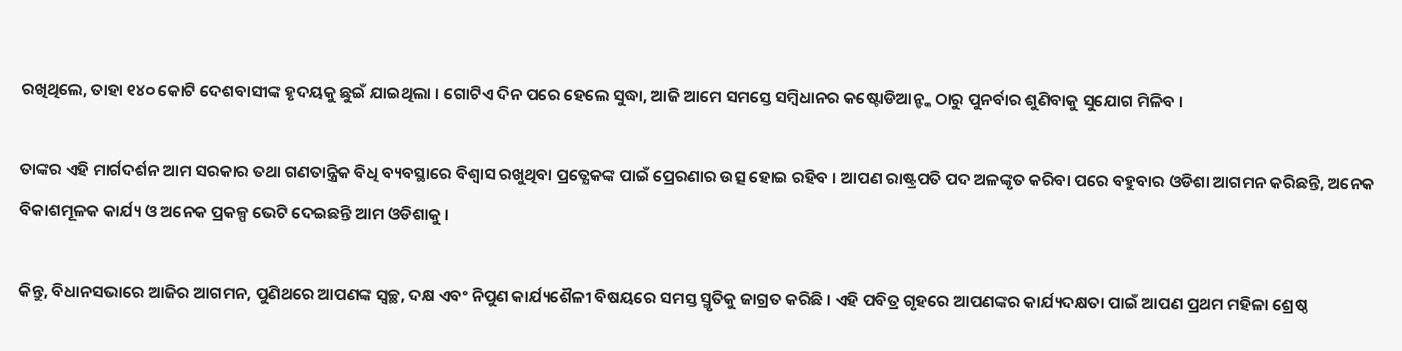ରଖିଥିଲେ, ତାହା ୧୪୦ କୋଟି ଦେଶବାସୀଙ୍କ ହୃଦୟକୁ ଛୁଇଁ ଯାଇଥିଲା । ଗୋଟିଏ ଦିନ ପରେ ହେଲେ ସୁଦ୍ଧା, ଆଜି ଆମେ ସମସ୍ତେ ସମ୍ବିଧାନର କଷ୍ଟୋଡିଆନ୍ଙ୍କ ଠାରୁ ପୁନର୍ବାର ଶୁଣିବାକୁ ସୁଯୋଗ ମିଳିବ ।

ତାଙ୍କର ଏହି ମାର୍ଗଦର୍ଶନ ଆମ ସରକାର ତଥା ଗଣତାନ୍ତ୍ରିକ ବିଧି ବ୍ୟବସ୍ଥାରେ ବିଶ୍ବାସ ରଖୁଥିବା ପ୍ରତ୍ଯେକଙ୍କ ପାଇଁ ପ୍ରେରଣାର ଉତ୍ସ ହୋଇ ରହିବ । ଆପଣ ରାଷ୍ଟ୍ରପତି ପଦ ଅଳଙ୍କୃତ କରିବା ପରେ ବହୁବାର ଓଡିଶା ଆଗମନ କରିଛନ୍ତି, ଅନେକ ବିକାଶମୂଳକ କାର୍ଯ୍ୟ ଓ ଅନେକ ପ୍ରକଳ୍ପ ଭେଟି ଦେଇଛନ୍ତି ଆମ ଓଡିଶାକୁ ।

କିନ୍ତୁ, ବିଧାନସଭାରେ ଆଜିର ଆଗମନ, ପୁଣିଥରେ ଆପଣଙ୍କ ସ୍ଵଚ୍ଛ, ଦକ୍ଷ ଏବଂ ନିପୁଣ କାର୍ଯ୍ୟଶୈଳୀ ବିଷୟରେ ସମସ୍ତ ସ୍ମୃତିକୁ ଜାଗ୍ରତ କରିଛି । ଏହି ପବିତ୍ର ଗୃହରେ ଆପଣଙ୍କର କାର୍ଯ୍ୟଦକ୍ଷତା ପାଇଁ ଆପଣ ପ୍ରଥମ ମହିଳା ଶ୍ରେଷ୍ଠ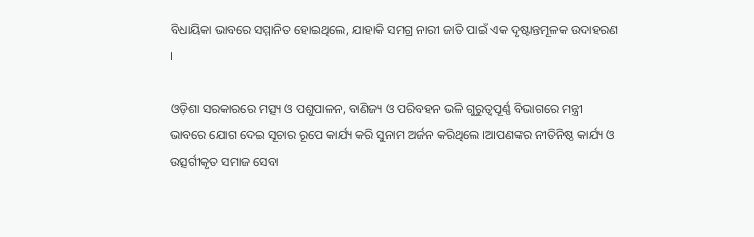ବିଧାୟିକା ଭାବରେ ସମ୍ମାନିତ ହୋଇଥିଲେ, ଯାହାକି ସମଗ୍ର ନାରୀ ଜାତି ପାଇଁ ଏକ ଦୃଷ୍ଟାନ୍ତମୂଳକ ଉଦାହରଣ ।

ଓଡ଼ିଶା ସରକାରରେ ମତ୍ସ୍ୟ ଓ ପଶୁପାଳନ, ବାଣିଜ୍ୟ ଓ ପରିବହନ ଭଳି ଗୁରୁତ୍ୱପୂର୍ଣ୍ଣ ବିଭାଗରେ ମନ୍ତ୍ରୀ ଭାବରେ ଯୋଗ ଦେଇ ସୂଚାର ରୂପେ କାର୍ଯ୍ୟ କରି ସୁନାମ ଅର୍ଜନ କରିଥିଲେ ।ଆପଣଙ୍କର ନୀତିନିଷ୍ଠ କାର୍ଯ୍ୟ ଓ ଉତ୍ସର୍ଗୀକୃତ ସମାଜ ସେବା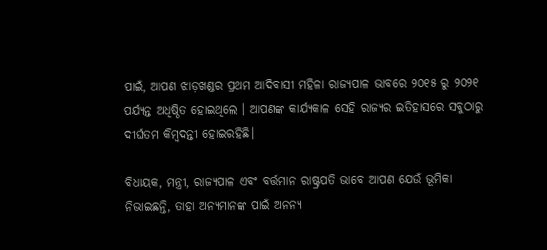ପାଇଁ, ଆପଣ ଝାଡ଼ଖଣ୍ଡର ପ୍ରଥମ ଆଦିବାସୀ ମହିଳା ରାଜ୍ୟପାଳ ଭାବରେ ୨୦୧୫ ରୁ ୨୦୨୧ ପର୍ଯ୍ୟନ୍ତ ଅଧିଷ୍ଠିତ ହୋଇଥିଲେ । ଆପଣଙ୍କ କାର୍ଯ୍ୟକାଳ ସେହି ରାଜ୍ୟର ଇତିହାସରେ ସବୁଠାରୁ ଦୀର୍ଘତମ କିମ୍ବଦନ୍ତୀ ହୋଇରହିଛି।

ବିଧାୟକ, ମନ୍ତ୍ରୀ, ରାଜ୍ୟପାଳ ଏବଂ ବର୍ତ୍ତମାନ ରାଷ୍ଟ୍ରପତି ଭାବେ ଆପଣ ଯେଉଁ ଭୂମିକା ନିଭାଇଛନ୍ତି, ତାହା ଅନ୍ୟମାନଙ୍କ ପାଇଁ ଅନନ୍ୟ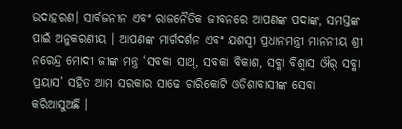ଉଦାହରଣ। ସାର୍ବଜନୀନ ଏବଂ ରାଜନୈତିକ ଜୀବନରେ ଆପଣଙ୍କ ପଦାଙ୍କ, ସମସ୍ତଙ୍କ ପାଇଁ ଅନୁକରଣୀୟ । ଆପଣଙ୍କ ମାର୍ଗଦର୍ଶନ ଏବଂ ଯଶସ୍ଵୀ ପ୍ରଧାନମନ୍ତ୍ରୀ ମାନନୀୟ ଶ୍ରୀ ନରେନ୍ଦ୍ର ମୋଦୀ ଜୀଙ୍କ ମନ୍ତ୍ର ‘ସବକା ସାଥ୍, ସବକା ବିକାଶ, ସବ୍କା ବିଶ୍ୱାସ ଔର୍ ସବ୍କା ପ୍ରୟାସ’ ସହିତ ଆମ ସରକାର ସାଢେ ଚାରିକୋଟି ଓଡିଶାବାସୀଙ୍କ ସେବା କରିଆସୁଅଛି ।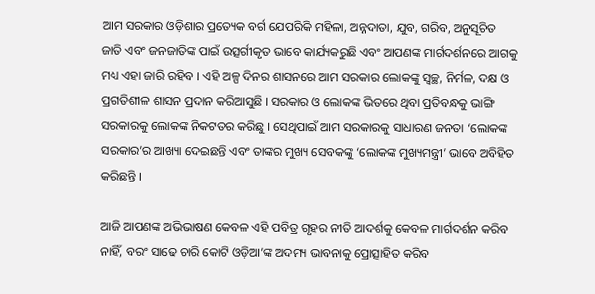ଆମ ସରକାର ଓଡ଼ିଶାର ପ୍ରତ୍ୟେକ ବର୍ଗ ଯେପରିକି ମହିଳା, ଅନ୍ନଦାତା, ଯୁବ, ଗରିବ, ଅନୁସୂଚିତ ଜାତି ଏବଂ ଜନଜାତିଙ୍କ ପାଇଁ ଉତ୍ସର୍ଗୀକୃତ ଭାବେ କାର୍ଯ୍ୟକରୁଛି ଏବଂ ଆପଣଙ୍କ ମାର୍ଗଦର୍ଶନରେ ଆଗକୁ ମଧ୍ୟ ଏହା ଜାରି ରହିବ । ଏହି ଅଳ୍ପ ଦିନର ଶାସନରେ ଆମ ସରକାର ଲୋକଙ୍କୁ ସ୍ଵଚ୍ଛ, ନିର୍ମଳ, ଦକ୍ଷ ଓ ପ୍ରଗତିଶୀଳ ଶାସନ ପ୍ରଦାନ କରିଆସୁଛି । ସରକାର ଓ ଲୋକଙ୍କ ଭିତରେ ଥିବା ପ୍ରତିବନ୍ଧକୁ ଭାଙ୍ଗି ସରକାରକୁ ଲୋକଙ୍କ ନିକଟତର କରିଛୁ । ସେଥିପାଇଁ ଆମ ସରକାରକୁ ସାଧାରଣ ଜନତା ‘ଲୋକଙ୍କ ସରକାର’ର ଆଖ୍ୟା ଦେଇଛନ୍ତି ଏବଂ ତାଙ୍କର ମୁଖ୍ୟ ସେବକଙ୍କୁ ‘ଲୋକଙ୍କ ମୁଖ୍ୟମନ୍ତ୍ରୀ’ ଭାବେ ଅବିହିତ କରିଛନ୍ତି ।

ଆଜି ଆପଣଙ୍କ ଅଭିଭାଷଣ କେବଳ ଏହି ପବିତ୍ର ଗୃହର ନୀତି ଆଦର୍ଶକୁ କେବଳ ମାର୍ଗଦର୍ଶନ କରିବ ନାହିଁ, ବରଂ ସାଢେ ଚାରି କୋଟି ଓଡ଼ିଆ’ଙ୍କ ଅଦମ୍ୟ ଭାବନାକୁ ପ୍ରୋତ୍ସାହିତ କରିବ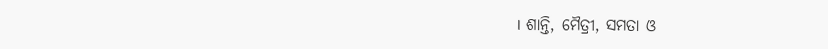। ଶାନ୍ତି, ମୈତ୍ରୀ, ସମତା ଓ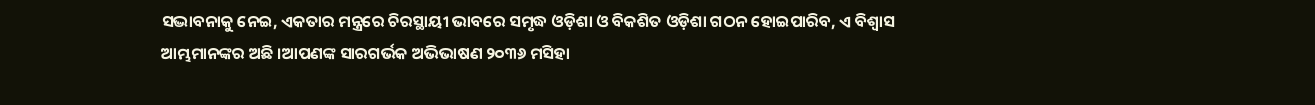ସଦ୍ଭାବନାକୁ ନେଇ, ଏକତାର ମନ୍ତ୍ରରେ ଚିରସ୍ଥାୟୀ ଭାବରେ ସମୃଦ୍ଧ ଓଡ଼ିଶା ଓ ବିକଶିତ ଓଡ଼ିଶା ଗଠନ ହୋଇପାରିବ, ଏ ବିଶ୍ୱାସ ଆମ୍ଭମାନଙ୍କର ଅଛି ।ଆପଣଙ୍କ ସାରଗର୍ଭକ ଅଭିଭାଷଣ ୨୦୩୬ ମସିହା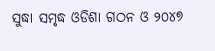ସୁଦ୍ଧା ସମୃଦ୍ଧ ଓଡିଶା ଗଠନ ଓ ୨୦୪୭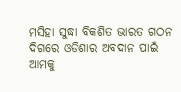ମସିହା ସୁଦ୍ଧା ବିକଶିତ ଭାରତ ଗଠନ ଦିଗରେ ଓଡିଶାର ଅବଦାନ ପାଇଁ ଆମକୁ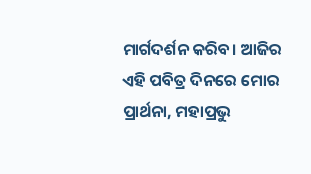ମାର୍ଗଦର୍ଶନ କରିବ। ଆଜିର ଏହି ପବିତ୍ର ଦିନରେ ମୋର ପ୍ରାର୍ଥନା, ମହାପ୍ରଭୁ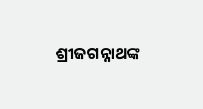ଶ୍ରୀଜଗନ୍ନାଥଙ୍କ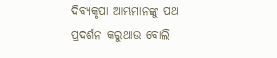ଦିବ୍ୟକୃପା ଆମ୍ଭମାନଙ୍କୁ ପଥ ପ୍ରଦର୍ଶନ କରୁଥାଉ ବୋଲି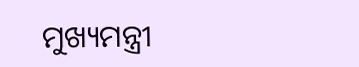ମୁଖ୍ୟମନ୍ତ୍ରୀ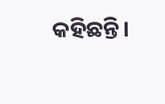କହିଛନ୍ତି।